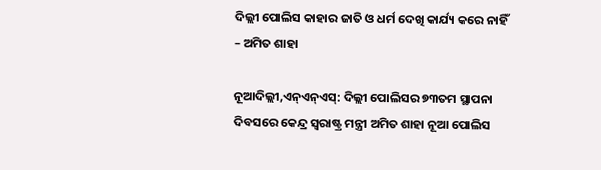ଦିଲ୍ଲୀ ପୋଲିସ କାହାର ଜାତି ଓ ଧର୍ମ ଦେଖି କାର୍ଯ୍ୟ କରେ ନାହିଁ – ଅମିତ ଶାହା

ନୂଆଦିଲ୍ଲୀ,ଏନ୍ଏନ୍ଏସ୍: ଦିଲ୍ଲୀ ପୋଲିସର ୭୩ତମ ସ୍ଥାପନା ଦିବସରେ କେନ୍ଦ୍ର ସ୍ୱରାଷ୍ଟ୍ର ମନ୍ତ୍ରୀ ଅମିତ ଶାହା ନୂଆ ପୋଲିସ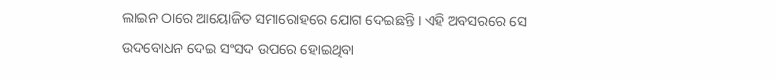ଲାଇନ ଠାରେ ଆୟୋଜିତ ସମାରୋହରେ ଯୋଗ ଦେଇଛନ୍ତି । ଏହି ଅବସରରେ ସେ ଉଦବୋଧନ ଦେଇ ସଂସଦ ଉପରେ ହୋଇଥିବା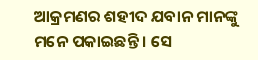ଆକ୍ରମଣର ଶହୀଦ ଯବାନ ମାନଙ୍କୁ ମନେ ପକାଇଛନ୍ତି । ସେ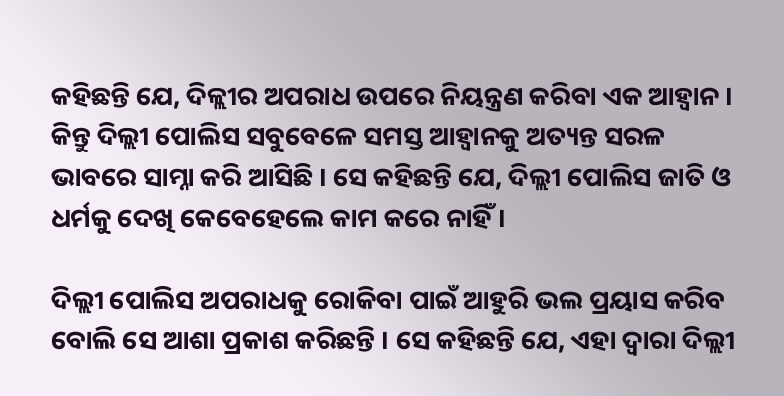କହିଛନ୍ତି ଯେ, ଦିଳ୍ଲୀର ଅପରାଧ ଉପରେ ନିୟନ୍ତ୍ରଣ କରିବା ଏକ ଆହ୍ୱାନ । କିନ୍ତୁ ଦିଲ୍ଲୀ ପୋଲିସ ସବୁବେଳେ ସମସ୍ତ ଆହ୍ୱାନକୁ ଅତ୍ୟନ୍ତ ସରଳ ଭାବରେ ସାମ୍ନା କରି ଆସିଛି । ସେ କହିଛନ୍ତି ଯେ, ଦିଲ୍ଲୀ ପୋଲିସ ଜାତି ଓ ଧର୍ମକୁ ଦେଖି କେବେହେଲେ କାମ କରେ ନାହିଁ ।

ଦିଲ୍ଲୀ ପୋଲିସ ଅପରାଧକୁ ରୋକିବା ପାଇଁ ଆହୁରି ଭଲ ପ୍ରୟାସ କରିବ ବୋଲି ସେ ଆଶା ପ୍ରକାଶ କରିଛନ୍ତି । ସେ କହିଛନ୍ତି ଯେ, ଏହା ଦ୍ୱାରା ଦିଲ୍ଲୀ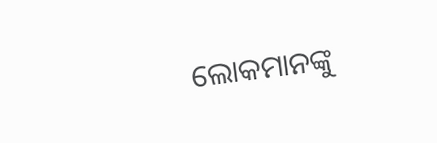ଲୋକମାନଙ୍କୁ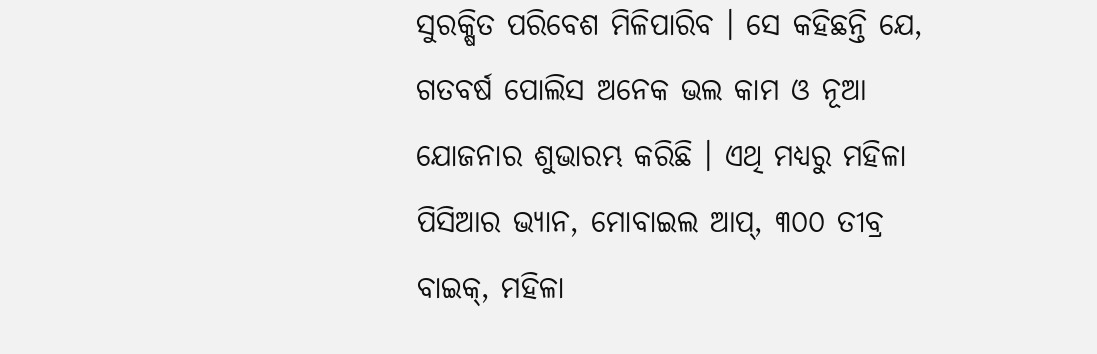ସୁରକ୍ଷିତ ପରିବେଶ ମିଳିପାରିବ । ସେ କହିଛନ୍ତି ଯେ, ଗତବର୍ଷ ପୋଲିସ ଅନେକ ଭଲ କାମ ଓ ନୂଆ ଯୋଜନାର ଶୁଭାରମ୍ଭ କରିଛି । ଏଥି ମଧ୍ୟରୁ ମହିଳା ପିସିଆର ଭ୍ୟାନ, ମୋବାଇଲ ଆପ୍, ୩୦୦ ତୀବ୍ର ବାଇକ୍, ମହିଳା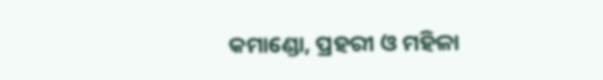କମାଣ୍ଡୋ, ପ୍ରହରୀ ଓ ମହିଳା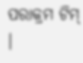ପରାକ୍ରମ ଟିମ୍ ।